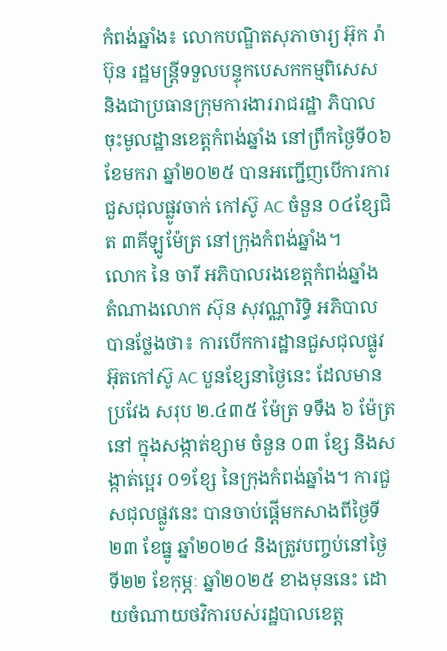កំពង់ឆ្នាំង៖ លោកបណ្ឌិតសុភាចារ្យ អ៊ុក រ៉ាប៊ុន រដ្ឋមន្ត្រីទទួលបន្ទុកបេសកកម្មពិសេស និងជាប្រធានក្រុមការងាររាជរដ្ឋា ភិបាលចុះមូលដ្ឋានខេត្តកំពង់ឆ្នាំង នៅព្រឹកថ្ងៃទី០៦ ខែមករា ឆ្នាំ២០២៥ បានអញ្ជើញបើការការជួសជុលផ្លូវចាក់ កៅស៊ូ AC ចំនួន ០៤ខ្សែជិត ៣គីឡូម៉ែត្រ នៅក្រុងកំពង់ឆ្នាំង។
លោក នៃ ចារី អភិបាលរងខេត្តកំពង់ឆ្នាំង តំណាងលោក ស៊ុន សុវណ្ណារិទ្ធិ អភិបាល បានថ្លែងថា៖ ការបើកការដ្ឋានជួសជុលផ្លូវអ៊ុតកៅស៊ូ AC បួនខ្សែនាថ្ងៃនេះ ដែលមានប្រវែង សរុប ២.៤៣៥ ម៉ែត្រ ទទឹង ៦ ម៉ែត្រ នៅ ក្នុងសង្កាត់ខ្សាម ចំនួន ០៣ ខ្សែ និងសង្កាត់ប្អេរ ០១ខ្សែ នៃក្រុងកំពង់ឆ្នាំង។ ការជួសជុលផ្លូវនេះ បានចាប់ផ្ដើមកសាងពីថ្ងៃទី២៣ ខែធ្នូ ឆ្នាំ២០២៤ និងត្រូវបញ្ចប់នៅថ្ងៃទី២២ ខែកុម្ភៈ ឆ្នាំ២០២៥ ខាងមុននេះ ដោយចំណាយថវិការបស់រដ្ឋបាលខេត្ត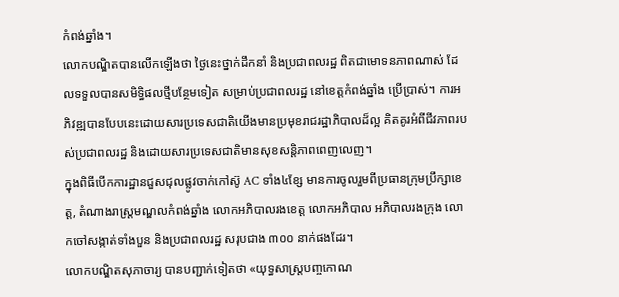កំពង់ឆ្នាំង។
លោកបណ្ឌិតបានលើកឡើងថា ថ្ងៃនេះថ្នាក់ដឹកនាំ និងប្រជាពលរដ្ឋ ពិតជាមោទនភាពណាស់ ដែលទទួលបានសមិទ្ធិផលថ្មីបន្ថែមទៀត សម្រាប់ប្រជាពលរដ្ឋ នៅខេត្តកំពង់ឆ្នាំង ប្រើប្រាស់។ ការអភិវឌ្ឍបានបែបនេះដោយសារប្រទេសជាតិយើងមានប្រមុខរាជរដ្ឋាភិបាលដ៏ល្អ គិតគូរអំពីជីវភាពរបស់ប្រជាពលរដ្ឋ និងដោយសារប្រទេសជាតិមានសុខសន្តិភាពពេញលេញ។
ក្នុងពិធីបើកការដ្ឋានជួសជុលផ្លូវចាក់កៅស៊ូ AC ទាំង៤ខ្សែ មានការចូលរួមពីប្រធានក្រុមប្រឹក្សាខេត្ត, តំណាងរាស្ត្រមណ្ឌលកំពង់ឆ្នាំង លោកអភិបាលរងខេត្ត លោកអភិបាល អភិបាលរងក្រុង លោកចៅសង្កាត់ទាំងបួន និងប្រជាពលរដ្ឋ សរុបជាង ៣០០ នាក់ផងដែរ។
លោកបណ្ឌិតសុភាចារ្យ បានបញ្ជាក់ទៀតថា «យុទ្ធសាស្ត្របញ្ចកោណ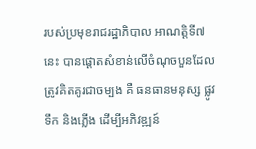របស់ប្រមុខរាជរដ្ឋាភិបាល អាណត្តិទី៧នេះ បានផ្ដោតសំខាន់លើចំណុចបួនដែលត្រូវគិតគូរជាចម្បង គឺ ធនធានមនុស្ស ផ្លូវ ទឹក និងភ្លើង ដើម្បីអភិវឌ្ឍន៍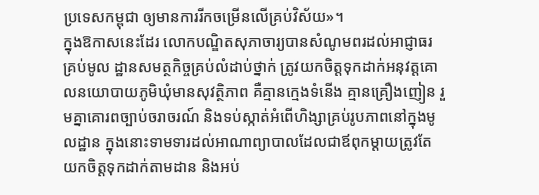ប្រទេសកម្ពុជា ឲ្យមានការរីកចម្រើនលើគ្រប់វិស័យ»។
ក្នុងឱកាសនេះដែរ លោកបណ្ឌិតសុភាចារ្យបានសំណូមពរដល់អាជ្ញាធរគ្រប់មូល ដ្ឋានសមត្ថកិច្ចគ្រប់លំដាប់ថ្នាក់ ត្រូវយកចិត្តទុកដាក់អនុវត្តគោលនយោបាយភូមិឃុំមានសុវត្ថិភាព គឺគ្មានក្មេងទំនើង គ្មានគ្រឿងញៀន រួមគ្នាគោរពច្បាប់ចរាចរណ៍ និងទប់ស្កាត់អំពើហិង្សាគ្រប់រូបភាពនៅក្នុងមូលដ្ឋាន ក្នុងនោះទាមទារដល់អាណាព្យាបាលដែលជាឪពុកម្ដាយត្រូវតែយកចិត្តទុកដាក់តាមដាន និងអប់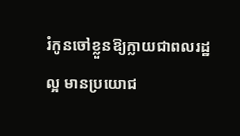រំកូនចៅខ្លួនឱ្យក្លាយជាពលរដ្ឋល្អ មានប្រយោជ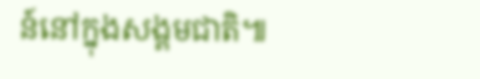ន៍នៅក្នុងសង្គមជាតិ៕